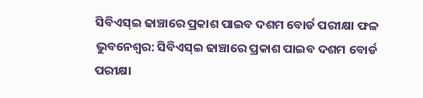ସିବିଏସ୍ଇ ଢାଞ୍ଚାରେ ପ୍ରକାଶ ପାଇବ ଦଶମ ବୋର୍ଡ ପରୀକ୍ଷା ଫଳ
ଭୁବନେଶ୍ୱର: ସିବିଏସ୍ଇ ଢାଞ୍ଚାରେ ପ୍ରକାଶ ପାଇବ ଦଶମ ବୋର୍ଡ ପରୀକ୍ଷା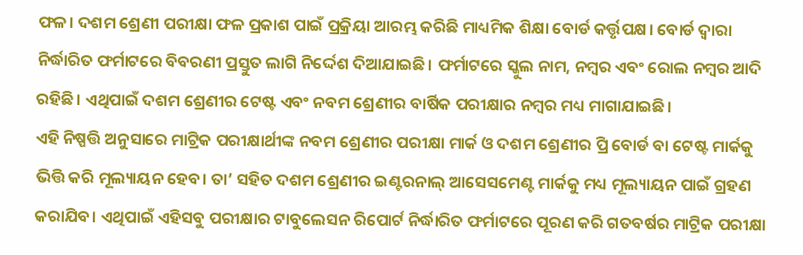ଫଳ। ଦଶମ ଶ୍ରେଣୀ ପରୀକ୍ଷା ଫଳ ପ୍ରକାଶ ପାଇଁ ପ୍ରକ୍ରିୟା ଆରମ୍ଭ କରିଛି ମାଧ୍ୟମିକ ଶିକ୍ଷା ବୋର୍ଡ କର୍ତ୍ତୃପକ୍ଷ। ବୋର୍ଡ ଦ୍ୱାରା ନିର୍ଦ୍ଧାରିତ ଫର୍ମାଟରେ ବିବରଣୀ ପ୍ରସ୍ତୁତ ଲାଗି ନିର୍ଦ୍ଦେଶ ଦିଆଯାଇଛି। ଫର୍ମାଟରେ ସ୍କୁଲ ନାମ, ନମ୍ବର ଏବଂ ରୋଲ ନମ୍ବର ଆଦି ରହିଛି। ଏଥିପାଇଁ ଦଶମ ଶ୍ରେଣୀର ଟେଷ୍ଟ ଏବଂ ନବମ ଶ୍ରେଣୀର ବାର୍ଷିକ ପରୀକ୍ଷାର ନମ୍ବର ମଧ୍ୟ ମାଗାଯାଇଛି।
ଏହି ନିଷ୍ପତ୍ତି ଅନୁସାରେ ମାଟ୍ରିକ ପରୀକ୍ଷାର୍ଥୀଙ୍କ ନବମ ଶ୍ରେଣୀର ପରୀକ୍ଷା ମାର୍କ ଓ ଦଶମ ଶ୍ରେଣୀର ପ୍ରି ବୋର୍ଡ ବା ଟେଷ୍ଟ ମାର୍କକୁ ଭିତ୍ତି କରି ମୂଲ୍ୟାୟନ ହେବ। ତା’ ସହିତ ଦଶମ ଶ୍ରେଣୀର ଇଣ୍ଟରନାଲ୍ ଆସେସମେଣ୍ଟ ମାର୍କକୁ ମଧ୍ୟ ମୂଲ୍ୟାୟନ ପାଇଁ ଗ୍ରହଣ କରାଯିବ। ଏଥିପାଇଁ ଏହିସବୁ ପରୀକ୍ଷାର ଟାବୁଲେସନ ରିପୋର୍ଟ ନିର୍ଦ୍ଧାରିତ ଫର୍ମାଟରେ ପୂରଣ କରି ଗତବର୍ଷର ମାଟ୍ରିକ ପରୀକ୍ଷା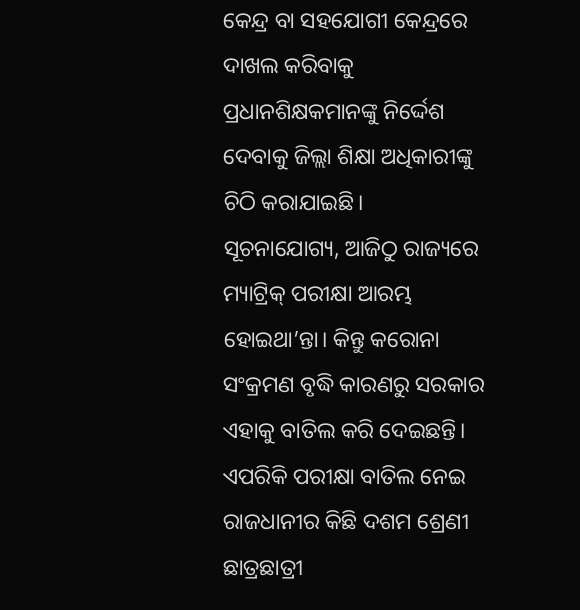କେନ୍ଦ୍ର ବା ସହଯୋଗୀ କେନ୍ଦ୍ରରେ ଦାଖଲ କରିବାକୁ ପ୍ରଧାନଶିକ୍ଷକମାନଙ୍କୁ ନିର୍ଦ୍ଦେଶ ଦେବାକୁ ଜିଲ୍ଲା ଶିକ୍ଷା ଅଧିକାରୀଙ୍କୁ ଚିଠି କରାଯାଇଛି।
ସୂଚନାଯୋଗ୍ୟ, ଆଜିଠୁ ରାଜ୍ୟରେ ମ୍ୟାଟ୍ରିକ୍ ପରୀକ୍ଷା ଆରମ୍ଭ ହୋଇଥା’ନ୍ତା। କିନ୍ତୁ କରୋନା ସଂକ୍ରମଣ ବୃଦ୍ଧି କାରଣରୁ ସରକାର ଏହାକୁ ବାତିଲ କରି ଦେଇଛନ୍ତି। ଏପରିକି ପରୀକ୍ଷା ବାତିଲ ନେଇ ରାଜଧାନୀର କିଛି ଦଶମ ଶ୍ରେଣୀ ଛାତ୍ରଛାତ୍ରୀ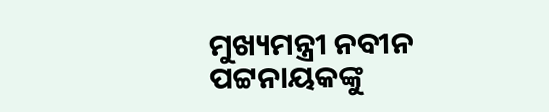ମୁଖ୍ୟମନ୍ତ୍ରୀ ନବୀନ ପଟ୍ଟନାୟକଙ୍କୁ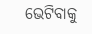ଭେଟିବାକୁ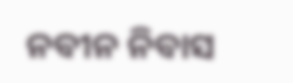ନବୀନ ନିବାସ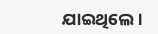ଯାଇଥିଲେ।